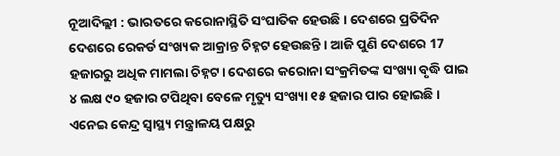ନୂଆଦିଲ୍ଲୀ : ଭାରତରେ କରୋନାସ୍ଥିତି ସଂଘାତିକ ହେଉଛି । ଦେଶରେ ପ୍ରତିଦିନ ଦେଶରେ ରେକର୍ଡ ସଂଖ୍ୟକ ଆକ୍ରାନ୍ତ ଚିହ୍ନଟ ହେଉଛନ୍ତି । ଆଜି ପୁଣି ଦେଶରେ 17 ହଜାରରୁ ଅଧିକ ମାମଲା ଚିହ୍ନଟ। ଦେଶରେ କରୋନା ସଂକ୍ରମିତଙ୍କ ସଂଖ୍ୟା ବୃଦ୍ଧି ପାଇ ୪ ଲକ୍ଷ ୯୦ ହଜାର ଟପିଥିବା ବେଳେ ମୃତ୍ୟୁ ସଂଖ୍ୟା ୧୫ ହଜାର ପାର ହୋଇଛି । ଏନେଇ କେନ୍ଦ୍ର ସ୍ୱାସ୍ଥ୍ୟ ମନ୍ତ୍ରାଳୟ ପକ୍ଷରୁ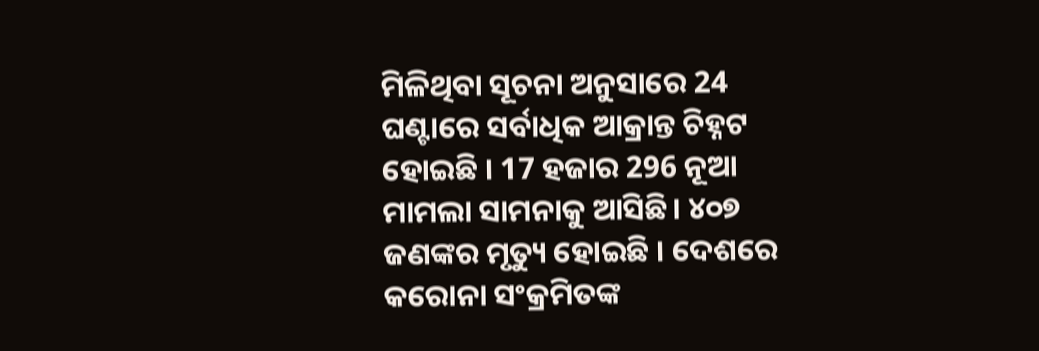ମିଳିଥିବା ସୂଚନା ଅନୁସାରେ 24 ଘଣ୍ଟାରେ ସର୍ବାଧିକ ଆକ୍ରାନ୍ତ ଚିହ୍ନଟ ହୋଇଛି । 17 ହଜାର 296 ନୂଆ ମାମଲା ସାମନାକୁ ଆସିଛି। ୪୦୭ ଜଣଙ୍କର ମୃତ୍ୟୁ ହୋଇଛି । ଦେଶରେ କରୋନା ସଂକ୍ରମିତଙ୍କ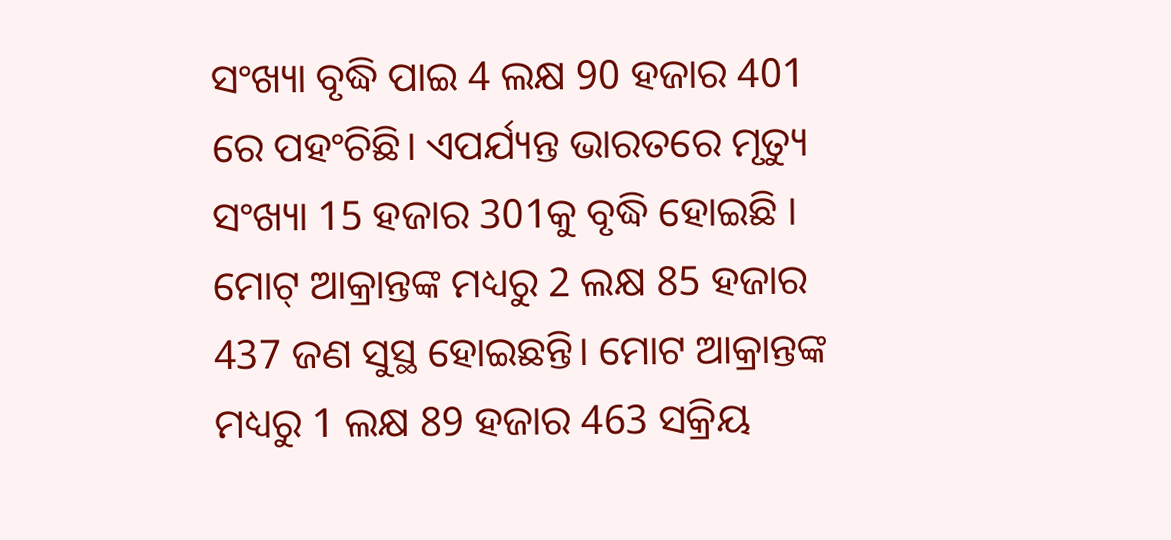ସଂଖ୍ୟା ବୃଦ୍ଧି ପାଇ 4 ଲକ୍ଷ 90 ହଜାର 401 ରେ ପହଂଚିଛି। ଏପର୍ଯ୍ୟନ୍ତ ଭାରତରେ ମୃତ୍ୟୁ ସଂଖ୍ୟା 15 ହଜାର 301କୁ ବୃଦ୍ଧି ହୋଇଛି । ମୋଟ୍ ଆକ୍ରାନ୍ତଙ୍କ ମଧ୍ୟରୁ 2 ଲକ୍ଷ 85 ହଜାର 437 ଜଣ ସୁସ୍ଥ ହୋଇଛନ୍ତି। ମୋଟ ଆକ୍ରାନ୍ତଙ୍କ ମଧ୍ୟରୁ 1 ଲକ୍ଷ 89 ହଜାର 463 ସକ୍ରିୟ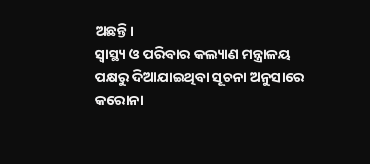ଅଛନ୍ତି।
ସ୍ୱାସ୍ଥ୍ୟ ଓ ପରିବାର କଲ୍ୟାଣ ମନ୍ତ୍ରାଳୟ ପକ୍ଷରୁ ଦିଆଯାଇଥିବା ସୂଚନା ଅନୁସାରେ କରୋନା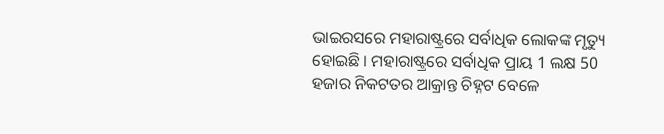ଭାଇରସରେ ମହାରାଷ୍ଟ୍ରରେ ସର୍ବାଧିକ ଲୋକଙ୍କ ମୃତ୍ୟୁ ହୋଇଛି । ମହାରାଷ୍ଟ୍ରରେ ସର୍ବାଧିକ ପ୍ରାୟ 1 ଲକ୍ଷ 50 ହଜାର ନିକଟତର ଆକ୍ରାନ୍ତ ଚିହ୍ନଟ ବେଳେ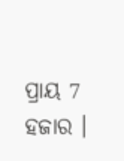ପ୍ରାୟ 7 ହଜାର ।